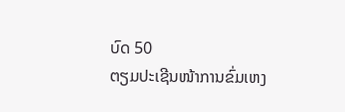ບົດ 50
ຕຽມປະເຊີນໜ້າການຂົ່ມເຫງ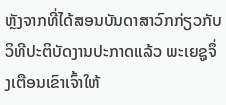ຫຼັງຈາກທີ່ໄດ້ສອນບັນດາສາວົກກ່ຽວກັບວິທີປະຕິບັດງານປະກາດແລ້ວ ພະເຍຊູຈຶ່ງເຕືອນເຂົາເຈົ້າໃຫ້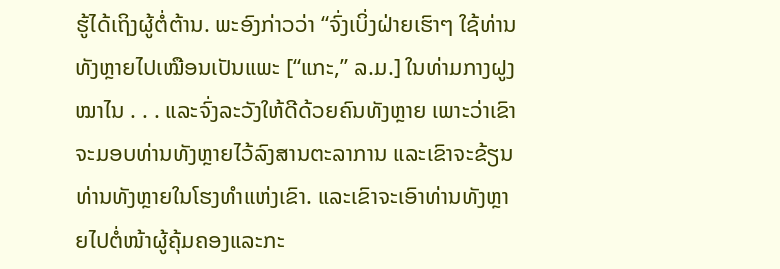ຮູ້ໄດ້ເຖິງຜູ້ຕໍ່ຕ້ານ. ພະອົງກ່າວວ່າ “ຈົ່ງເບິ່ງຝ່າຍເຮົາໆ ໃຊ້ທ່ານທັງຫຼາຍໄປເໝືອນເປັນແພະ [“ແກະ,” ລ.ມ.] ໃນທ່າມກາງຝູງໝາໄນ . . . ແລະຈົ່ງລະວັງໃຫ້ດີດ້ວຍຄົນທັງຫຼາຍ ເພາະວ່າເຂົາຈະມອບທ່ານທັງຫຼາຍໄວ້ລົງສານຕະລາການ ແລະເຂົາຈະຂ້ຽນທ່ານທັງຫຼາຍໃນໂຮງທຳແຫ່ງເຂົາ. ແລະເຂົາຈະເອົາທ່ານທັງຫຼາຍໄປຕໍ່ໜ້າຜູ້ຄຸ້ມຄອງແລະກະ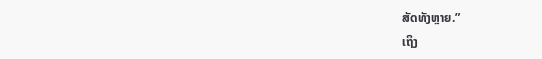ສັດທັງຫຼາຍ.”
ເຖິງ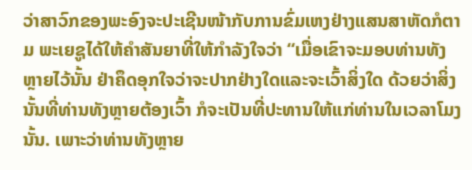ວ່າສາວົກຂອງພະອົງຈະປະເຊີນໜ້າກັບການຂົ່ມເຫງຢ່າງແສນສາຫັດກໍຕາມ ພະເຍຊູໄດ້ໃຫ້ຄຳສັນຍາທີ່ໃຫ້ກຳລັງໃຈວ່າ “ເມື່ອເຂົາຈະມອບທ່ານທັງຫຼາຍໄວ້ນັ້ນ ຢ່າຄຶດອຸກໃຈວ່າຈະປາກຢ່າງໃດແລະຈະເວົ້າສິ່ງໃດ ດ້ວຍວ່າສິ່ງນັ້ນທີ່ທ່ານທັງຫຼາຍຕ້ອງເວົ້າ ກໍຈະເປັນທີ່ປະທານໃຫ້ແກ່ທ່ານໃນເວລາໂມງນັ້ນ. ເພາະວ່າທ່ານທັງຫຼາຍ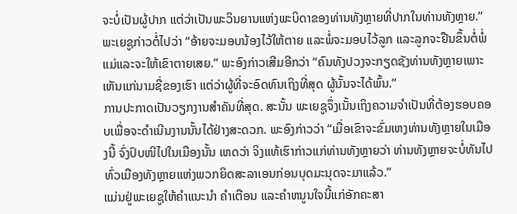ຈະບໍ່ເປັນຜູ້ປາກ ແຕ່ວ່າເປັນພະວິນຍານແຫ່ງພະບິດາຂອງທ່ານທັງຫຼາຍທີ່ປາກໃນທ່ານທັງຫຼາຍ.”
ພະເຍຊູກ່າວຕໍ່ໄປວ່າ “ອ້າຍຈະມອບນ້ອງໄວ້ໃຫ້ຕາຍ ແລະພໍ່ຈະມອບໄວ້ລູກ ແລະລູກຈະຢືນຂຶ້ນຕໍ່ພໍ່ແມ່ແລະຈະໃຫ້ເຂົາຕາຍເສຍ.” ພະອົງກ່າວເສີມອີກວ່າ “ຄົນທັງປວງຈະກຽດຊັງທ່ານທັງຫຼາຍເພາະເຫັນແກ່ນາມຊື່ຂອງເຮົາ ແຕ່ວ່າຜູ້ທີ່ຈະອົດທົນເຖິງທີ່ສຸດ ຜູ້ນັ້ນຈະໄດ້ພົ້ນ.”
ການປະກາດເປັນວຽກງານສຳຄັນທີ່ສຸດ. ສະນັ້ນ ພະເຍຊູຈຶ່ງເນັ້ນເຖິງຄວາມຈຳເປັນທີ່ຕ້ອງຮອບຄອບເພື່ອຈະດຳເນີນງານນັ້ນໄດ້ຢ່າງສະດວກ. ພະອົງກ່າວວ່າ “ເມື່ອເຂົາຈະຂົ່ມເຫງທ່ານທັງຫຼາຍໃນເມືອງນີ້ ຈົ່ງປົບໜີໄປໃນເມືອງນັ້ນ ເຫດວ່າ ຈິງແທ້ເຮົາກ່າວແກ່ທ່ານທັງຫຼາຍວ່າ ທ່ານທັງຫຼາຍຈະບໍ່ທັນໄປທົ່ວເມືອງທັງຫຼາຍແຫ່ງພວກຍິດສະລາເອນກ່ອນບຸດມະນຸດຈະມາແລ້ວ.”
ແມ່ນຢູ່ພະເຍຊູໃຫ້ຄຳແນະນຳ ຄຳເຕືອນ ແລະຄຳຫນູນໃຈນີ້ແກ່ອັກຄະສາ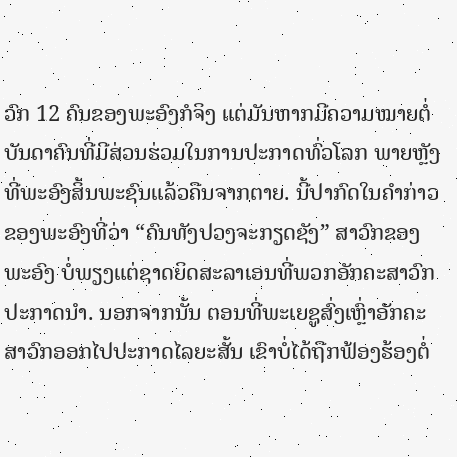ວົກ 12 ຄົນຂອງພະອົງກໍຈິງ ແຕ່ມັນຫາກມີຄວາມໝາຍຕໍ່ບັນດາຄົນທີ່ມີສ່ວນຮ່ວມໃນການປະກາດທົ່ວໂລກ ພາຍຫຼັງທີ່ພະອົງສິ້ນພະຊົນແລ້ວຄືນຈາກຕາຍ. ນີ້ປາກົດໃນຄຳກ່າວຂອງພະອົງທີ່ວ່າ “ຄົນທັງປວງຈະກຽດຊັງ” ສາວົກຂອງພະອົງ ບໍ່ພຽງແຕ່ຊາດຍິດສະລາເອນທີ່ພວກອັກຄະສາວົກປະກາດນຳ. ນອກຈາກນັ້ນ ຕອນທີ່ພະເຍຊູສົ່ງເຫຼົ່າອັກຄະສາວົກອອກໄປປະກາດໄລຍະສັ້ນ ເຂົາບໍ່ໄດ້ຖືກຟ້ອງຮ້ອງຕໍ່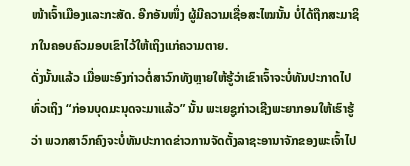ໜ້າເຈົ້າເມືອງແລະກະສັດ. ອີກອັນໜຶ່ງ ຜູ້ມີຄວາມເຊື່ອສະໄໝນັ້ນ ບໍ່ໄດ້ຖືກສະມາຊິກໃນຄອບຄົວມອບເຂົາໄວ້ໃຫ້ເຖິງແກ່ຄວາມຕາຍ.
ດັ່ງນັ້ນແລ້ວ ເມື່ອພະອົງກ່າວຕໍ່ສາວົກທັງຫຼາຍໃຫ້ຮູ້ວ່າເຂົາເຈົ້າຈະບໍ່ທັນປະກາດໄປທົ່ວເຖິງ “ກ່ອນບຸດມະນຸດຈະມາແລ້ວ” ນັ້ນ ພະເຍຊູກ່າວເຊີງພະຍາກອນໃຫ້ເຮົາຮູ້ວ່າ ພວກສາວົກຄົງຈະບໍ່ທັນປະກາດຂ່າວການຈັດຕັ້ງລາຊະອານາຈັກຂອງພະເຈົ້າໄປ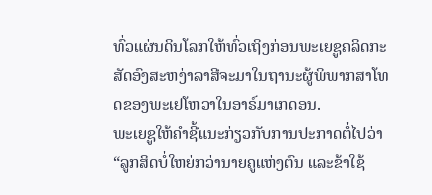ທົ່ວແຜ່ນດິນໂລກໃຫ້ທົ່ວເຖິງກ່ອນພະເຍຊູຄລິດກະສັດອົງສະຫງ່າລາສີຈະມາໃນຖານະຜູ້ພິພາກສາໂທດຂອງພະເຢໂຫວາໃນອາຣ໌ມາເກດອນ.
ພະເຍຊູໃຫ້ຄຳຊີ້ແນະກ່ຽວກັບການປະກາດຕໍ່ໄປວ່າ “ລູກສິດບໍ່ໃຫຍ່ກວ່ານາຍຄູແຫ່ງຕົນ ແລະຂ້າໃຊ້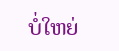ບໍ່ໃຫຍ່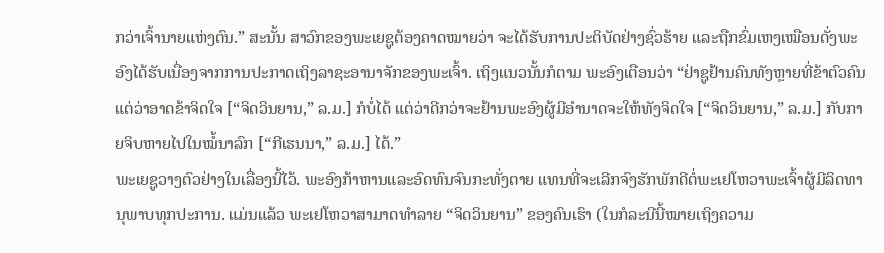ກວ່າເຈົ້ານາຍແຫ່ງຕົນ.” ສະນັ້ນ ສາວົກຂອງພະເຍຊູຕ້ອງຄາດໝາຍວ່າ ຈະໄດ້ຮັບການປະຕິບັດຢ່າງຊົ່ວຮ້າຍ ແລະຖືກຂົ່ມເຫງເໝືອນດັ່ງພະອົງໄດ້ຮັບເນື່ອງຈາກການປະກາດເຖິງລາຊະອານາຈັກຂອງພະເຈົ້າ. ເຖິງແນວນັ້ນກໍຕາມ ພະອົງເຕືອນວ່າ “ຢ່າຊູຢ້ານຄົນທັງຫຼາຍທີ່ຂ້າຕົວຄົນ ແຕ່ວ່າອາດຂ້າຈິດໃຈ [“ຈິດວິນຍານ,” ລ.ມ.] ກໍບໍ່ໄດ້ ແຕ່ວ່າດີກວ່າຈະຢ້ານພະອົງຜູ້ມີອຳນາດຈະໃຫ້ທັງຈິດໃຈ [“ຈິດວິນຍານ,” ລ.ມ.] ກັບກາຍຈິບຫາຍໄປໃນໝໍ້ນາລົກ [“ກີເຮນນາ,” ລ.ມ.] ໄດ້.”
ພະເຍຊູວາງຕົວຢ່າງໃນເລື່ອງນີ້ໄວ້. ພະອົງກ້າຫານແລະອົດທົນຈົນກະທັ່ງຕາຍ ແທນທີ່ຈະເລີກຈົງຮັກພັກດີຕໍ່ພະເຢໂຫວາພະເຈົ້າຜູ້ມີລິດທານຸພາບທຸກປະການ. ແມ່ນແລ້ວ ພະເຢໂຫວາສາມາດທຳລາຍ “ຈິດວິນຍານ” ຂອງຄົນເຮົາ (ໃນກໍລະນີນີ້ໝາຍເຖິງຄວາມ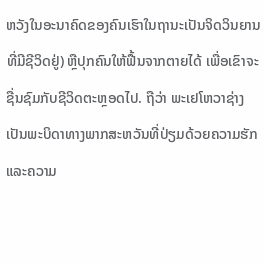ຫວັງໃນອະນາຄົດຂອງຄົນເຮົາໃນຖານະເປັນຈິດວິນຍານທີ່ມີຊີວິດຢູ່) ຫຼືປຸກຄົນໃຫ້ຟື້ນຈາກຕາຍໄດ້ ເພື່ອເຂົາຈະຊື່ນຊົມກັບຊີວິດຕະຫຼອດໄປ. ຖືວ່າ ພະເຢໂຫວາຊ່າງເປັນພະບິດາທາງພາກສະຫວັນທີ່ປ່ຽມດ້ວຍຄວາມຮັກແລະຄວາມ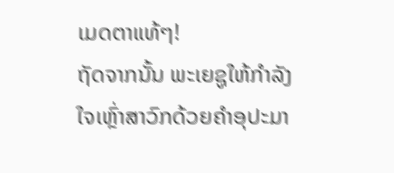ເມດຕາແທ້ໆ!
ຖັດຈາກນັ້ນ ພະເຍຊູໃຫ້ກຳລັງໃຈເຫຼົ່າສາວົກດ້ວຍຄຳອຸປະມາ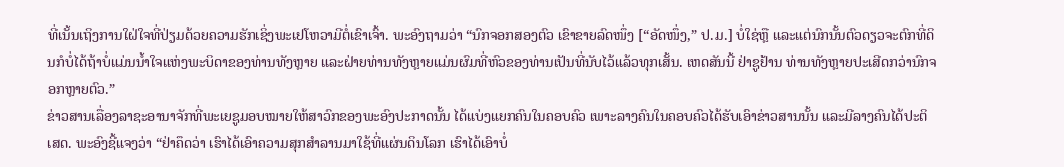ທີ່ເນັ້ນເຖິງການໃຝ່ໃຈທີ່ປ່ຽມດ້ວຍຄວາມຮັກເຊິ່ງພະເຢໂຫວາມີຕໍ່ເຂົາເຈົ້າ. ພະອົງຖາມວ່າ “ນົກຈອກສອງຕົວ ເຂົາຂາຍລົດໜຶ່ງ [“ອັດໜຶ່ງ,” ປ.ມ.] ບໍ່ໃຊ່ຫຼື ແລະແຕ່ນົກນັ້ນຕົວດຽວຈະຕົກທີ່ດິນກໍບໍ່ໄດ້ຖ້າບໍ່ແມ່ນນ້ຳໃຈແຫ່ງພະບິດາຂອງທ່ານທັງຫຼາຍ ແລະຝ່າຍທ່ານທັງຫຼາຍແມ່ນຜົມທີ່ຫົວຂອງທ່ານເປັນທີ່ນັບໄວ້ແລ້ວທຸກເສັ້ນ. ເຫດສັນນີ້ ຢ່າຊູຢ້ານ ທ່ານທັງຫຼາຍປະເສີດກວ່ານົກຈອກຫຼາຍຕົວ.”
ຂ່າວສານເລື່ອງລາຊະອານາຈັກທີ່ພະເຍຊູມອບໝາຍໃຫ້ສາວົກຂອງພະອົງປະກາດນັ້ນ ໄດ້ແບ່ງແຍກຄົນໃນຄອບຄົວ ເພາະລາງຄົນໃນຄອບຄົວໄດ້ຮັບເອົາຂ່າວສານນັ້ນ ແລະມີລາງຄົນໄດ້ປະຕິເສດ. ພະອົງຊີ້ແຈງວ່າ “ຢ່າຄຶດວ່າ ເຮົາໄດ້ເອົາຄວາມສຸກສຳລານມາໃຊ້ທີ່ແຜ່ນດິນໂລກ ເຮົາໄດ້ເອົາບໍ່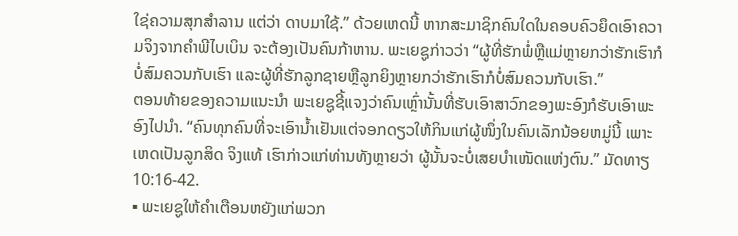ໃຊ່ຄວາມສຸກສຳລານ ແຕ່ວ່າ ດາບມາໃຊ້.” ດ້ວຍເຫດນີ້ ຫາກສະມາຊິກຄົນໃດໃນຄອບຄົວຍຶດເອົາຄວາມຈິງຈາກຄຳພີໄບເບິນ ຈະຕ້ອງເປັນຄົນກ້າຫານ. ພະເຍຊູກ່າວວ່າ “ຜູ້ທີ່ຮັກພໍ່ຫຼືແມ່ຫຼາຍກວ່າຮັກເຮົາກໍບໍ່ສົມຄວນກັບເຮົາ ແລະຜູ້ທີ່ຮັກລູກຊາຍຫຼືລູກຍິງຫຼາຍກວ່າຮັກເຮົາກໍບໍ່ສົມຄວນກັບເຮົາ.”
ຕອນທ້າຍຂອງຄວາມແນະນຳ ພະເຍຊູຊີ້ແຈງວ່າຄົນເຫຼົ່ານັ້ນທີ່ຮັບເອົາສາວົກຂອງພະອົງກໍຮັບເອົາພະອົງໄປນຳ. “ຄົນທຸກຄົນທີ່ຈະເອົານ້ຳເຢັນແຕ່ຈອກດຽວໃຫ້ກິນແກ່ຜູ້ໜຶ່ງໃນຄົນເລັກນ້ອຍຫມູ່ນີ້ ເພາະເຫດເປັນລູກສິດ ຈິງແທ້ ເຮົາກ່າວແກ່ທ່ານທັງຫຼາຍວ່າ ຜູ້ນັ້ນຈະບໍ່ເສຍບຳເໜັດແຫ່ງຕົນ.” ມັດທາຽ 10:16-42.
▪ ພະເຍຊູໃຫ້ຄຳເຕືອນຫຍັງແກ່ພວກ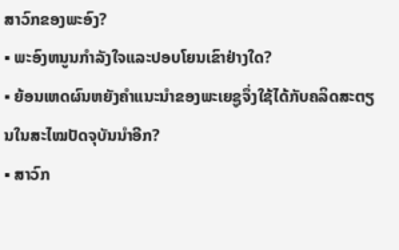ສາວົກຂອງພະອົງ?
▪ ພະອົງຫນູນກຳລັງໃຈແລະປອບໂຍນເຂົາຢ່າງໃດ?
▪ ຍ້ອນເຫດຜົນຫຍັງຄຳແນະນຳຂອງພະເຍຊູຈຶ່ງໃຊ້ໄດ້ກັບຄລິດສະຕຽນໃນສະໄໝປັດຈຸບັນນຳອີກ?
▪ ສາວົກ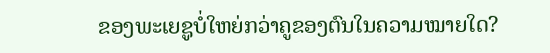ຂອງພະເຍຊູບໍ່ໃຫຍ່ກວ່າຄູຂອງຕົນໃນຄວາມໝາຍໃດ?